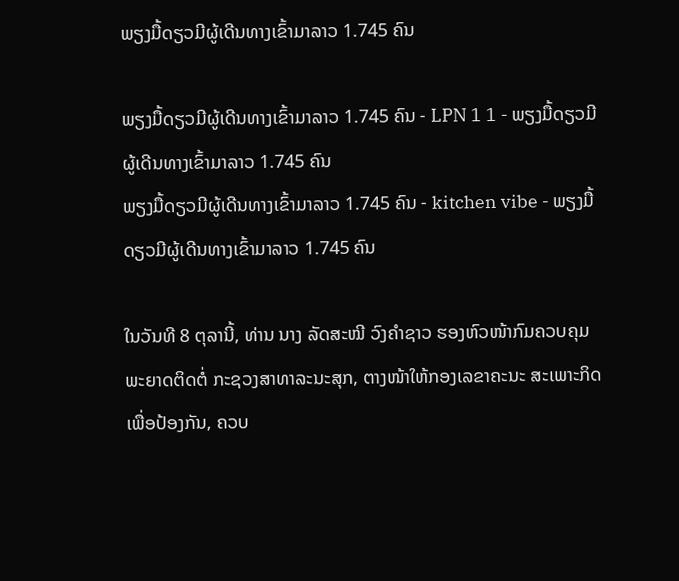ພຽງມື້ດຽວມີຜູ້ເດີນທາງເຂົ້າມາລາວ 1.745 ຄົນ

ພຽງມື້ດຽວມີຜູ້ເດີນທາງເຂົ້າມາລາວ 1.745 ຄົນ - LPN 1 1 - ພຽງມື້ດຽວມີຜູ້ເດີນທາງເຂົ້າມາລາວ 1.745 ຄົນ
ພຽງມື້ດຽວມີຜູ້ເດີນທາງເຂົ້າມາລາວ 1.745 ຄົນ - kitchen vibe - ພຽງມື້ດຽວມີຜູ້ເດີນທາງເຂົ້າມາລາວ 1.745 ຄົນ

ໃນວັນທີ 8 ຕຸລານີ້, ທ່ານ ນາງ ລັດສະໝີ ວົງຄຳຊາວ ຮອງຫົວໜ້າກົມຄວບຄຸມພະຍາດຕິດຕໍ່ ກະຊວງສາທາລະນະສຸກ, ຕາງໜ້າໃຫ້ກອງເລຂາຄະນະ ສະເພາະກິດ ເພື່ອປ້ອງກັນ, ຄວບ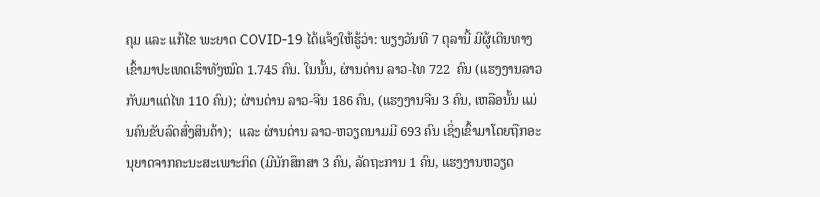ຄຸມ ແລະ ແກ້ໄຂ ພະຍາດ COVID-19 ໄດ້ແຈ້ງໃຫ້ຮູ້ວ່າ: ພຽງວັນທີ 7 ຕຸລານີ້ ມີຜູ້ເດີນທາງເຂົ້າມາປະເທດເຮົາທັງໝົດ 1.745 ຄົນ. ໃນນັ້ນ, ຜ່ານດ່ານ ລາວ-ໄທ 722  ຄົນ (ແຮງງານລາວກັບມາແຕ່ໄທ 110 ຄົນ); ຜ່ານດ່ານ ລາວ-ຈີນ 186 ຄົນ, (ແຮງງານຈີນ 3 ຄົນ, ເຫລືອນັ້ນ ແມ່ນຄົນຂັບລົດສົ່ງສິນຄ້າ);  ແລະ ຜ່ານດ່ານ ລາວ-ຫວຽດນາມມີ 693 ຄົນ ເຊິ່ງເຂົ້າມາໂດຍຖືກອະນຸຍາດຈາກຄະນະສະເພາະກິດ (ມີນັກສຶກສາ 3 ຄົນ, ລັດຖະການ 1 ຄົນ, ແຮງງານຫວຽດ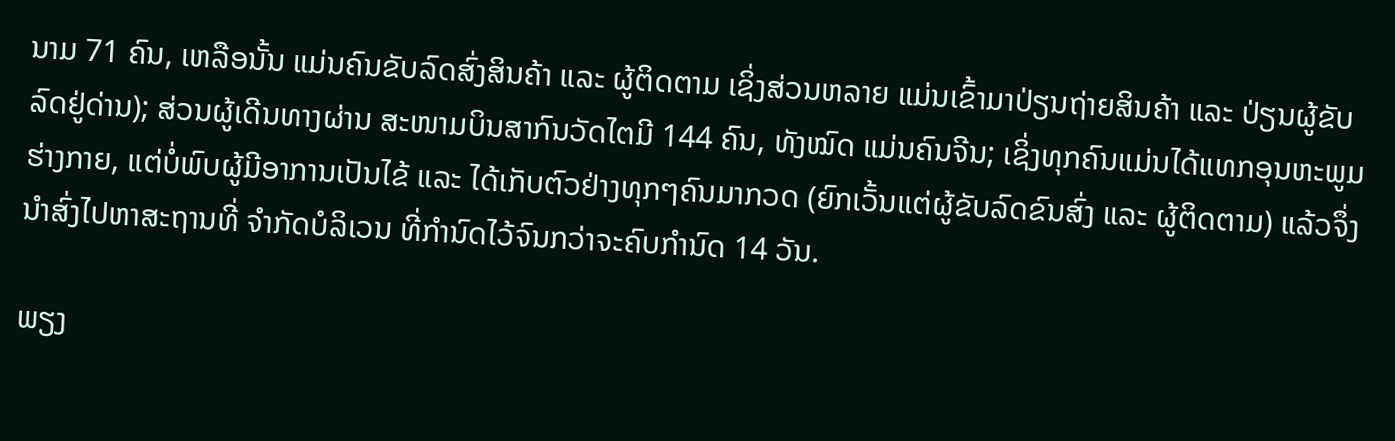ນາມ 71 ຄົນ, ເຫລືອນັ້ນ ແມ່ນຄົນຂັບລົດສົ່ງສິນຄ້າ ແລະ ຜູ້ຕິດຕາມ ເຊິ່ງສ່ວນຫລາຍ ແມ່ນເຂົ້າມາປ່ຽນຖ່າຍສິນຄ້າ ແລະ ປ່ຽນຜູ້ຂັບລົດຢູ່ດ່ານ); ສ່ວນຜູ້ເດີນທາງຜ່ານ ສະໜາມບິນສາກົນວັດໄຕມີ 144 ຄົນ, ທັງໝົດ ແມ່ນຄົນຈີນ; ເຊິ່ງທຸກຄົນແມ່ນໄດ້ແທກອຸນຫະພູມຮ່າງກາຍ, ແຕ່ບໍ່ພົບຜູ້ມີອາການເປັນໄຂ້ ແລະ ໄດ້ເກັບຕົວຢ່າງທຸກໆຄົນມາກວດ (ຍົກເວັ້ນແຕ່ຜູ້ຂັບລົດຂົນສົ່ງ ແລະ ຜູ້ຕິດຕາມ) ແລ້ວຈຶ່ງນຳສົ່ງໄປຫາສະຖານທີ່ ຈຳກັດບໍລິເວນ ທີ່ກຳນົດໄວ້ຈົນກວ່າຈະຄົບກຳນົດ 14 ວັນ.

ພຽງ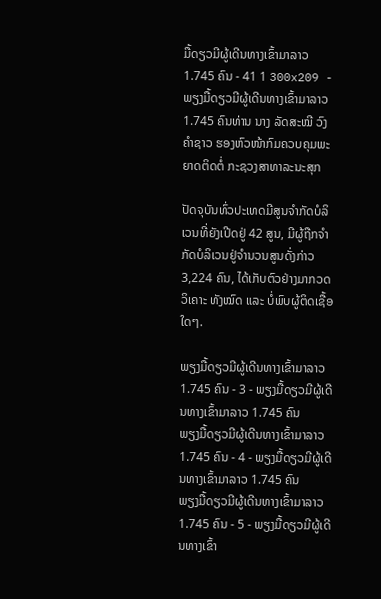ມື້ດຽວມີຜູ້ເດີນທາງເຂົ້າມາລາວ 1.745 ຄົນ - 41 1 300x209 - ພຽງມື້ດຽວມີຜູ້ເດີນທາງເຂົ້າມາລາວ 1.745 ຄົນທ່ານ ນາງ ລັດສະໝີ ວົງຄຳຊາວ ຮອງຫົວໜ້າກົມຄວບຄຸມພະຍາດຕິດຕໍ່ ກະຊວງສາທາລະນະສຸກ

ປັດຈຸບັນທົ່ວປະເທດມີສູນຈໍາກັດບໍລິເວນທີ່ຍັງເປີດຢູ່ 42 ສູນ, ມີຜູ້ຖືກຈຳກັດບໍລິເວນຢູ່ຈຳນວນສູນດັ່ງກ່າວ 3,224 ຄົນ, ໄດ້ເກັບຕົວຢ່າງມາກວດວິເຄາະ ທັງໝົດ ແລະ ບໍ່ພົບຜູ້ຕິດເຊື້ອໃດໆ.

ພຽງມື້ດຽວມີຜູ້ເດີນທາງເຂົ້າມາລາວ 1.745 ຄົນ - 3 - ພຽງມື້ດຽວມີຜູ້ເດີນທາງເຂົ້າມາລາວ 1.745 ຄົນ
ພຽງມື້ດຽວມີຜູ້ເດີນທາງເຂົ້າມາລາວ 1.745 ຄົນ - 4 - ພຽງມື້ດຽວມີຜູ້ເດີນທາງເຂົ້າມາລາວ 1.745 ຄົນ
ພຽງມື້ດຽວມີຜູ້ເດີນທາງເຂົ້າມາລາວ 1.745 ຄົນ - 5 - ພຽງມື້ດຽວມີຜູ້ເດີນທາງເຂົ້າ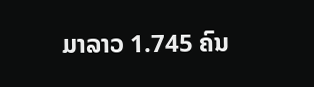ມາລາວ 1.745 ຄົນ